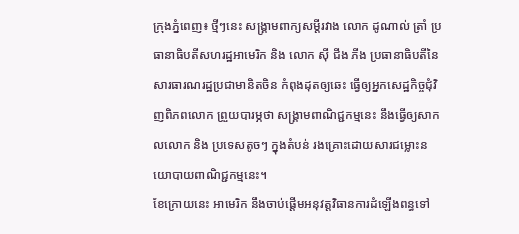ក្រុងភ្នំពេញ៖ ថ្មីៗនេះ សង្គ្រាមពាក្យសម្តីរវាង លោក ដូណាល់ ត្រាំ ប្រធានាធិបតីសហរដ្ឋអាមេរិក និង លោក ស៊ី ជីង ភីង ប្រធានាធិបតីនៃសារធារណរដ្ឋប្រជាមានិតចិន កំពុងដុតឲ្យឆេះ ធ្វើឲ្យអ្នកសេដ្ឋកិច្ចជុំវិញពិភពលោក ព្រួយបារម្ភថា សង្គ្រាមពាណិជ្ជកម្មនេះ នឹងធ្វើឲ្យសាកលលោក និង ប្រទេសតូចៗ ក្នុងតំបន់ រងគ្រោះដោយសារជម្លោះនយោបាយពាណិជ្ជកម្មនេះ។
ខែក្រោយនេះ អាមេរិក នឹងចាប់ផ្តើមអនុវត្តវិធានការដំឡើងពន្ធទៅ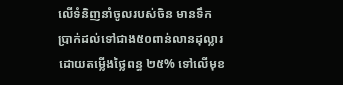លើទំនិញនាំចូលរបស់ចិន មានទឹកប្រាក់ដល់ទៅជាង៥០ពាន់លានដុល្លារ ដោយតម្លើងថ្លៃពន្ធ ២៥% ទៅលើមុខ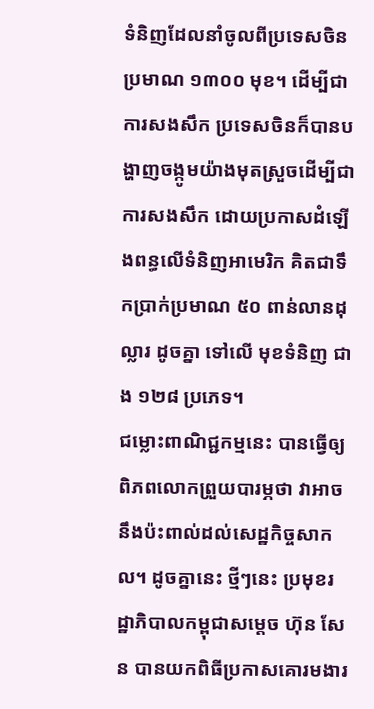ទំនិញដែលនាំចូលពីប្រទេសចិន ប្រមាណ ១៣០០ មុខ។ ដើម្បីជាការសងសឹក ប្រទេសចិនក៏បានបង្ហាញចង្កូមយ៉ាងមុតស្រួចដើម្បីជាការសងសឹក ដោយប្រកាសដំឡើងពន្ធលើទំនិញអាមេរិក គិតជាទឹកប្រាក់ប្រមាណ ៥០ ពាន់លានដុល្លារ ដូចគ្នា ទៅលើ មុខទំនិញ ជាង ១២៨ ប្រភេទ។
ជម្លោះពាណិជ្ជកម្មនេះ បានធ្វើឲ្យពិភពលោកព្រួយបារម្ភថា វាអាចនឹងប៉ះពាល់ដល់សេដ្ឋកិច្ចសាកល។ ដូចគ្នានេះ ថ្មីៗនេះ ប្រមុខរដ្ឋាភិបាលកម្ពុជាសមេ្តច ហ៊ុន សែន បានយកពិធីប្រកាសគោរមងារ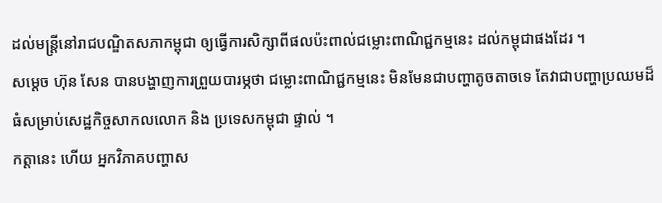ដល់មន្ត្រីនៅរាជបណ្ឌិតសភាកម្ពុជា ឲ្យធ្វើការសិក្សាពីផលប៉ះពាល់ជម្លោះពាណិជ្ជកម្មនេះ ដល់កម្ពុជាផងដែរ ។
សម្តេច ហ៊ុន សែន បានបង្ហាញការព្រួយបារម្ភថា ជម្លោះពាណិជ្ជកម្មនេះ មិនមែនជាបញ្ហាតូចតាចទេ តែវាជាបញ្ហាប្រឈមដ៏ធំសម្រាប់សេដ្ឋកិច្ចសាកលលោក និង ប្រទេសកម្ពុជា ផ្ទាល់ ។
កត្តានេះ ហើយ អ្នកវិភាគបញ្ហាស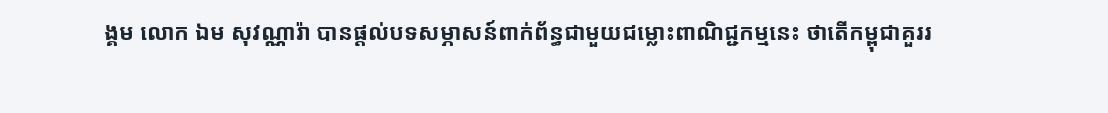ង្គម លោក ឯម សុវណ្ណារ៉ា បានផ្តល់បទសម្ភាសន៍ពាក់ព័ន្ធជាមួយជម្លោះពាណិជ្ជកម្មនេះ ថាតើកម្ពុជាគួររ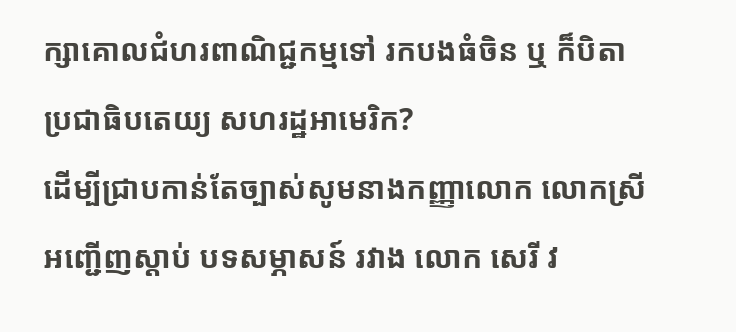ក្សាគោលជំហរពាណិជ្ជកម្មទៅ រកបងធំចិន ឬ ក៏បិតាប្រជាធិបតេយ្យ សហរដ្ឋអាមេរិក?
ដើម្បីជា្របកាន់តែច្បាស់សូមនាងកញ្ញាលោក លោកស្រី អញ្ជើញស្តាប់ បទសម្ភាសន៍ រវាង លោក សេរី វ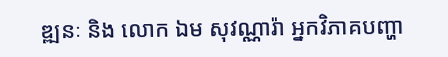ឌ្ឍនៈ និង លោក ឯម សុវណ្ណារ៉ា អ្នកវិភាគបញ្ហា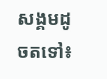សង្គមដូចតទៅ៖